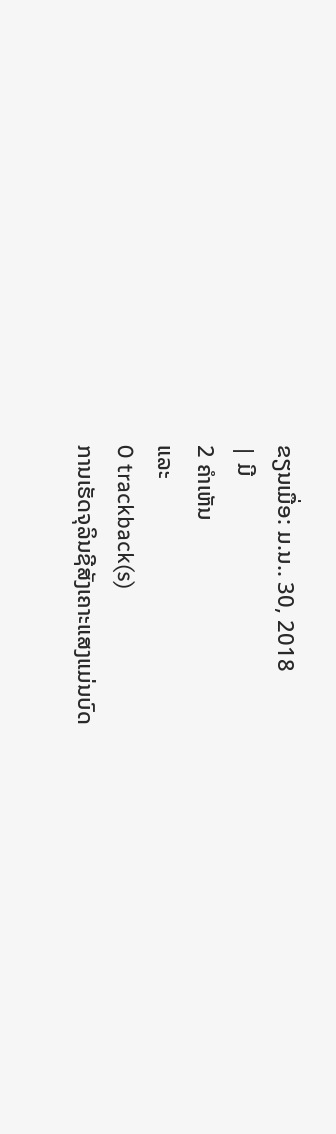ຂຽນເມື່ອ: ມ.ນ.. 30, 2018
| ມີ
2 ຄຳເຫັນ
ແລະ
0 trackback(s)
ການເຮັດຈຸລິນຊີສັງເຄາະແສງແມ່ນບົດ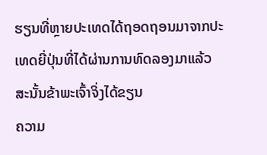ຮຽນທີ່ຫຼາຍປະເທດໄດ້ຖອດຖອນມາຈາກປະເທດຍີ່ປຸ່ນທີ່ໄດ້ຜ່ານການທົດລອງມາແລ້ວ ສະນັ້ນຂ້າພະເຈົ້າຈິ່ງໄດ້ຂຽນ
ຄວາມ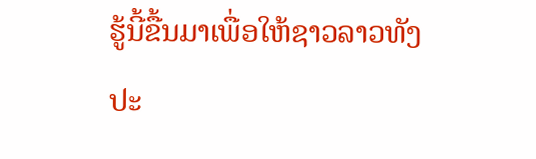ຮູ້ນີ້ຂື້ນມາເພື່ອໃຫ້ຊາວລາວທັງປະ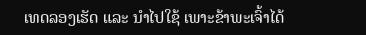ເທດລອງເຮັດ ແລະ ນຳໄປໃຊ້ ເພາະຂ້າພະເຈົ້າໄດ້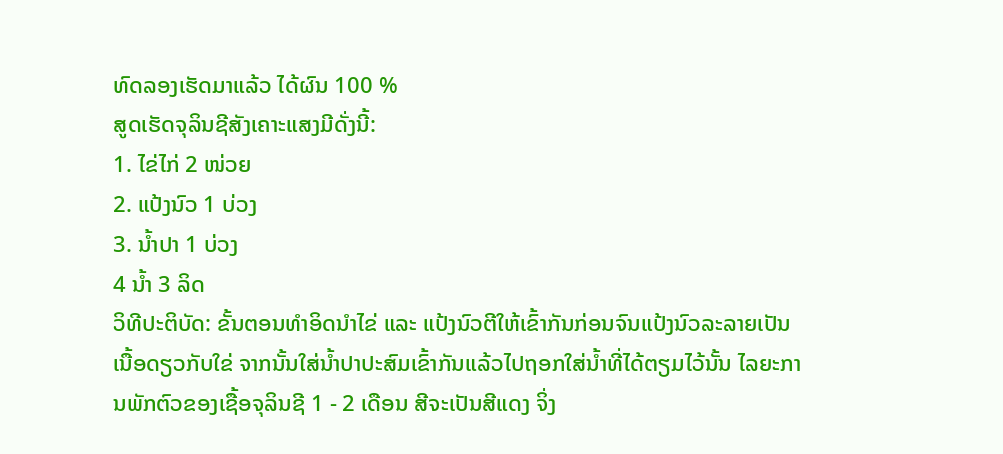ທົດລອງເຮັດມາແລ້ວ ໄດ້ຜົນ 100 %
ສູດເຮັດຈຸລິນຊີສັງເຄາະແສງມີດັ່ງນີ້:
1. ໄຂ່ໄກ່ 2 ໜ່ວຍ
2. ແປ້ງນົວ 1 ບ່ວງ
3. ນ້ຳປາ 1 ບ່ວງ
4 ນ້ຳ 3 ລິດ
ວິທີປະຕິບັດ: ຂັ້ນຕອນທຳອິດນຳໄຂ່ ແລະ ແປ້ງນົວຕີໃຫ້ເຂົ້າກັນກ່ອນຈົນແປ້ງນົວລະລາຍເປັນເນື້ອດຽວກັບໃຂ່ ຈາກນັ້ນໃສ່ນ້ຳປາປະສົມເຂົ້າກັນແລ້ວໄປຖອກໃສ່ນ້ຳທີ່ໄດ້ຕຽມໄວ້ນັ້ນ ໄລຍະການພັກຕົວຂອງເຊື້ອຈຸລິນຊີ 1 - 2 ເດືອນ ສີຈະເປັນສີແດງ ຈິ່ງ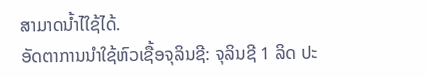ສາມາດນ້ຳໄໃຊ້ໄດ້.
ອັດຕາການນຳໃຊ້ຫົວເຊື້ອຈຸລິນຊີ: ຈຸລິນຊີ 1 ລິດ ປະ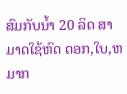ສົມກັບນ້ຳ 20 ລິດ ສາມາດໃຊ້ຫົດ ດອກ,ໃບ,ຫມາກ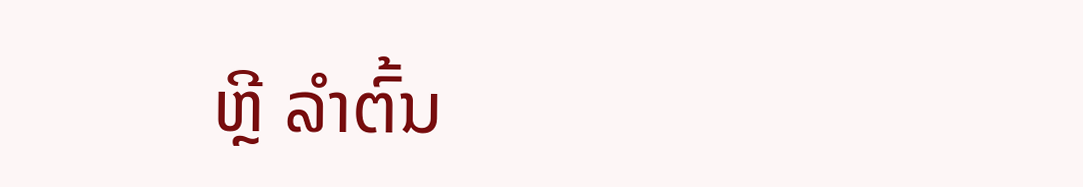ຫຼີ ລຳຕົ້ນ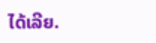ໄດ້ເລີຍ.